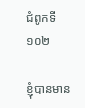ជំពូកទី ១០២

ខ្ញុំបានមាន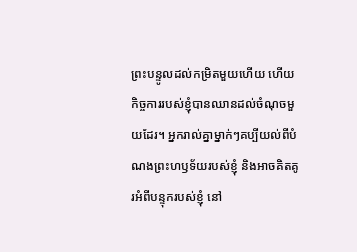ព្រះបន្ទូលដល់កម្រិតមួយហើយ ហើយកិច្ចការរបស់ខ្ញុំបានឈានដល់ចំណុចមួយដែរ។ អ្នករាល់គ្នាម្នាក់ៗគប្បីយល់ពីបំណងព្រះហឫទ័យរបស់ខ្ញុំ និងអាចគិតគូរអំពីបន្ទុករបស់ខ្ញុំ នៅ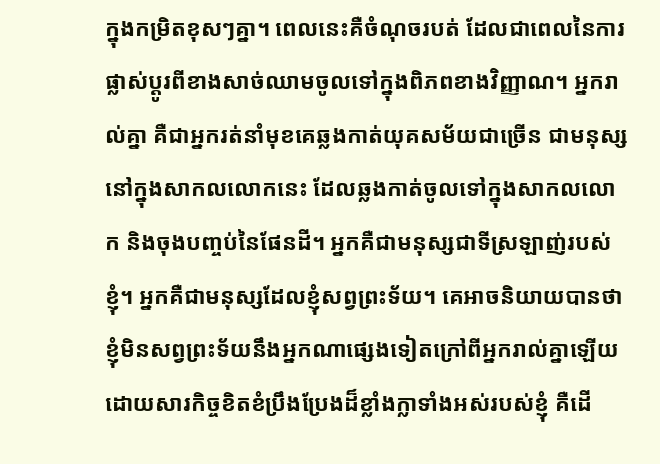ក្នុងកម្រិតខុសៗគ្នា។ ពេលនេះគឺចំណុចរបត់ ដែលជាពេលនៃការផ្លាស់ប្ដូរពីខាងសាច់ឈាមចូលទៅក្នុងពិភពខាងវិញ្ញាណ។ អ្នករាល់គ្នា គឺជាអ្នករត់នាំមុខគេឆ្លងកាត់យុគសម័យជាច្រើន ជាមនុស្សនៅក្នុងសាកលលោកនេះ ដែលឆ្លងកាត់ចូលទៅក្នុងសាកលលោក និងចុងបញ្ចប់នៃផែនដី។ អ្នកគឺជាមនុស្សជាទីស្រឡាញ់របស់ខ្ញុំ។ អ្នកគឺជាមនុស្សដែលខ្ញុំសព្វព្រះទ័យ។ គេអាចនិយាយបានថា ខ្ញុំមិនសព្វព្រះទ័យនឹងអ្នកណាផ្សេងទៀតក្រៅពីអ្នករាល់គ្នាឡើយ ដោយសារកិច្ចខិតខំប្រឹងប្រែងដ៏ខ្លាំងក្លាទាំងអស់របស់ខ្ញុំ គឺដើ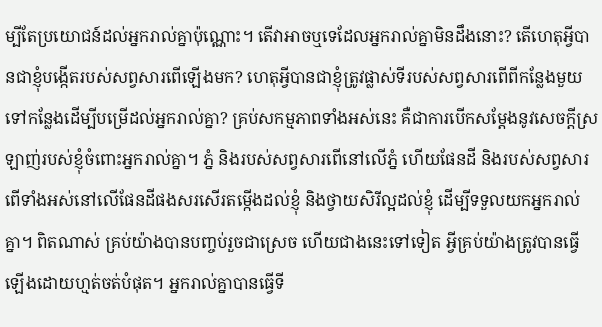ម្បីតែប្រយោជន៍ដល់អ្នករាល់គ្នាប៉ុណ្ណោះ។ តើវាអាចឬទេដែលអ្នករាល់គ្នាមិនដឹងនោះ? តើហេតុអ្វីបានជាខ្ញុំបង្កើតរបស់សព្វសារពើឡើងមក? ហេតុអ្វីបានជាខ្ញុំត្រូវផ្លាស់ទីរបស់សព្វសារពើពីកន្លែងមួយទៅកន្លែងដើម្បីបម្រើដល់អ្នករាល់គ្នា? គ្រប់សកម្មភាពទាំងអស់នេះ គឺជាការបើកសម្ដែងនូវសេចក្ដីស្រឡាញ់របស់ខ្ញុំចំពោះអ្នករាល់គ្នា។ ភ្នំ និងរបស់សព្វសារពើនៅលើភ្នំ ហើយផែនដី និងរបស់សព្វសារពើទាំងអស់នៅលើផែនដីផងសរសើរតម្កើងដល់ខ្ញុំ និងថ្វាយសិរីល្អដល់ខ្ញុំ ដើម្បីទទួលយកអ្នករាល់គ្នា។ ពិតណាស់ គ្រប់យ៉ាងបានបញ្ចប់រួចជាស្រេច ហើយជាងនេះទៅទៀត អ្វីគ្រប់យ៉ាងត្រូវបានធ្វើឡើងដោយហ្មត់ចត់បំផុត។ អ្នករាល់គ្នាបានធ្វើទី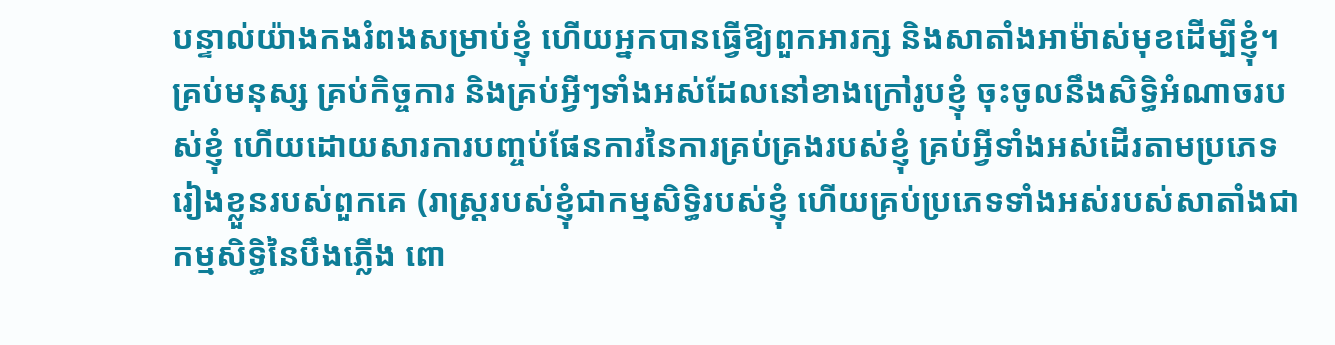បន្ទាល់យ៉ាងកងរំពងសម្រាប់ខ្ញុំ ហើយអ្នកបានធ្វើឱ្យពួកអារក្ស និងសាតាំងអាម៉ាស់មុខដើម្បីខ្ញុំ។ គ្រប់មនុស្ស គ្រប់កិច្ចការ និងគ្រប់អ្វីៗទាំងអស់ដែលនៅខាងក្រៅរូបខ្ញុំ ចុះចូលនឹងសិទ្ធិអំណាចរបស់ខ្ញុំ ហើយដោយសារការបញ្ចប់ផែនការនៃការគ្រប់គ្រងរបស់ខ្ញុំ គ្រប់អ្វីទាំងអស់ដើរតាមប្រភេទរៀងខ្លួនរបស់ពួកគេ (រាស្រ្តរបស់ខ្ញុំជាកម្មសិទ្ធិរបស់ខ្ញុំ ហើយគ្រប់ប្រភេទទាំងអស់របស់សាតាំងជាកម្មសិទ្ធិនៃបឹងភ្លើង ពោ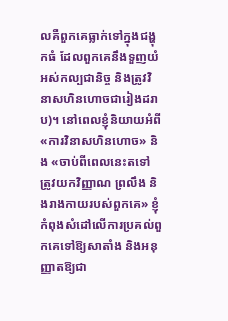លគឺពួកគេធ្លាក់ទៅក្នុងជង្ហុកធំ ដែលពួកគេនឹងទួញយំអស់កល្បជានិច្ច និងត្រូវវិនាសហិនហោចជារៀងដរាប)។ នៅពេលខ្ញុំនិយាយអំពី «ការវិនាសហិនហោច» និង «ចាប់ពីពេលនេះតទៅ ត្រូវយកវិញ្ញាណ ព្រលឹង និងរាងកាយរបស់ពួកគេ» ខ្ញុំកំពុងសំដៅលើការប្រគល់ពួកគេទៅឱ្យសាតាំង និងអនុញ្ញាតឱ្យជា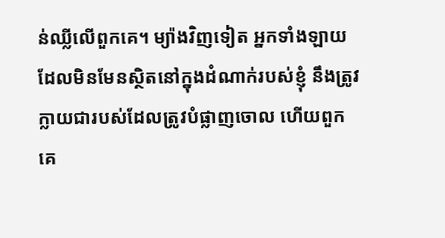ន់ឈ្លីលើពួកគេ។ ម្យ៉ាងវិញទៀត អ្នកទាំងឡាយដែលមិនមែនស្ថិតនៅក្នុងដំណាក់របស់ខ្ញុំ នឹងត្រូវក្លាយជារបស់ដែលត្រូវបំផ្លាញចោល ហើយពួកគេ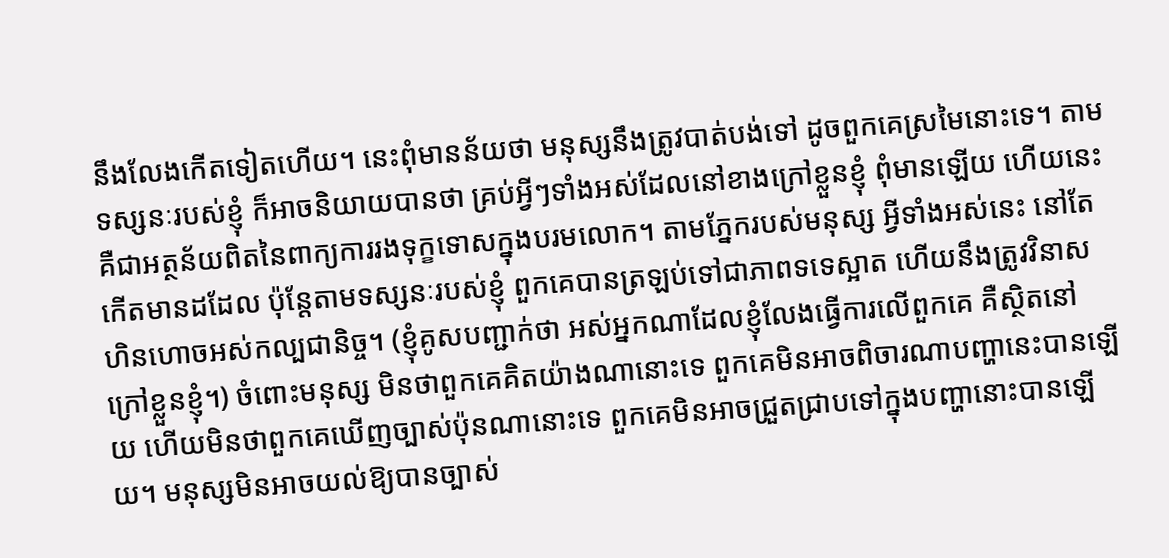នឹងលែងកើតទៀតហើយ។ នេះពុំមានន័យថា មនុស្សនឹងត្រូវបាត់បង់ទៅ ដូចពួកគេស្រមៃនោះទេ។ តាមទស្សនៈរបស់ខ្ញុំ ក៏អាចនិយាយបានថា គ្រប់អ្វីៗទាំងអស់ដែលនៅខាងក្រៅខ្លួនខ្ញុំ ពុំមានឡើយ ហើយនេះគឺជាអត្ថន័យពិតនៃពាក្យការរងទុក្ខទោសក្នុងបរមលោក។ តាមភ្នែករបស់មនុស្ស អ្វីទាំងអស់នេះ នៅតែកើតមានដដែល ប៉ុន្តែតាមទស្សនៈរបស់ខ្ញុំ ពួកគេបានត្រឡប់ទៅជាភាពទទេស្អាត ហើយនឹងត្រូវវិនាសហិនហោចអស់កល្បជានិច្ច។ (ខ្ញុំគូសបញ្ជាក់ថា អស់អ្នកណាដែលខ្ញុំលែងធ្វើការលើពួកគេ គឺស្ថិតនៅក្រៅខ្លួនខ្ញុំ។) ចំពោះមនុស្ស មិនថាពួកគេគិតយ៉ាងណានោះទេ ពួកគេមិនអាចពិចារណាបញ្ហានេះបានឡើយ ហើយមិនថាពួកគេឃើញច្បាស់ប៉ុនណានោះទេ ពួកគេមិនអាចជ្រួតជ្រាបទៅក្នុងបញ្ហានោះបានឡើយ។ មនុស្សមិនអាចយល់ឱ្យបានច្បាស់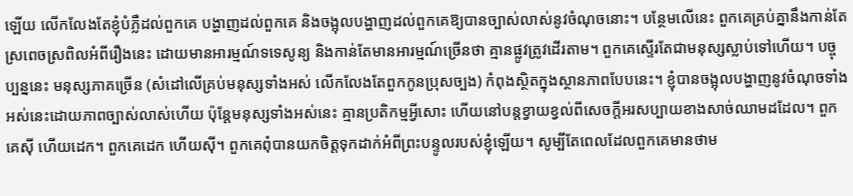ឡើយ លើកលែងតែខ្ញុំបំភ្លឺដល់ពួកគេ បង្ហាញដល់ពួកគេ និងចង្អុលបង្ហាញដល់ពួកគេឱ្យបានច្បាស់លាស់នូវចំណុចនោះ។ បន្ថែមលើនេះ ពួកគេគ្រប់គ្នានឹងកាន់តែស្រពេចស្រពិលអំពីរឿងនេះ ដោយមានអារម្មណ៍ទទេសូន្យ និងកាន់តែមានអារម្មណ៍ច្រើនថា គ្មានផ្លូវត្រូវដើរតាម។ ពួកគេស្ទើរតែជាមនុស្សស្លាប់ទៅហើយ។ បច្ចុប្បន្ននេះ មនុស្សភាគច្រើន (សំដៅលើគ្រប់មនុស្សទាំងអស់ លើកលែងតែពួកកូនប្រុសច្បង) កំពុងស្ថិតក្នុងស្ថានភាពបែបនេះ។ ខ្ញុំបានចង្អុលបង្ហាញនូវចំណុចទាំងអស់នេះដោយភាពច្បាស់លាស់ហើយ ប៉ុន្តែមនុស្សទាំងអស់នេះ គ្មានប្រតិកម្មអ្វីសោះ ហើយនៅបន្តខ្វាយខ្វល់ពីសេចក្ដីអរសប្បាយខាងសាច់ឈាមដដែល។ ពួកគេស៊ី ហើយដេក។ ពួកគេដេក ហើយស៊ី។ ពួកគេពុំបានយកចិត្តទុកដាក់អំពីព្រះបន្ទូលរបស់ខ្ញុំឡើយ។ សូម្បីតែពេលដែលពួកគេមានថាម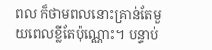ពល ក៏ថាមពលនោះគ្រាន់តែមួយពេលខ្លីតែប៉ុណ្ណោះ។ បន្ទាប់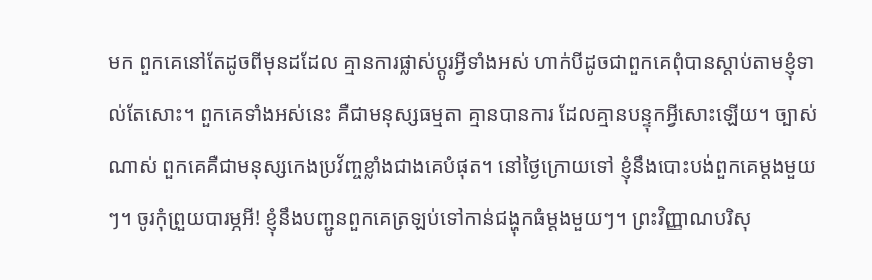មក ពួកគេនៅតែដូចពីមុនដដែល គ្មានការផ្លាស់ប្ដូរអ្វីទាំងអស់ ហាក់បីដូចជាពួកគេពុំបានស្ដាប់តាមខ្ញុំទាល់តែសោះ។ ពួកគេទាំងអស់នេះ គឺជាមនុស្សធម្មតា គ្មានបានការ ដែលគ្មានបន្ទុកអ្វីសោះឡើយ។ ច្បាស់ណាស់ ពួកគេគឺជាមនុស្សកេងប្រវ័ញ្ចខ្លាំងជាងគេបំផុត។ នៅថ្ងៃក្រោយទៅ ខ្ញុំនឹងបោះបង់ពួកគេម្ដងមួយៗ។ ចូរកុំព្រួយបារម្ភអី! ខ្ញុំនឹងបញ្ជូនពួកគេត្រឡប់ទៅកាន់ជង្ហុកធំម្ដងមួយៗ។ ព្រះវិញ្ញាណបរិសុ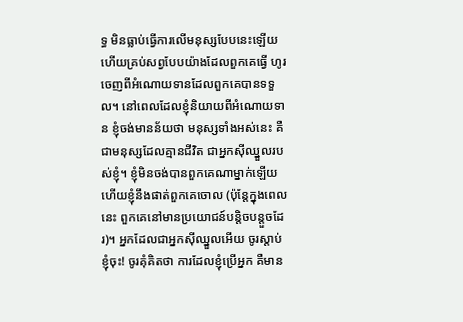ទ្ធ មិនធ្លាប់ធ្វើការលើមនុស្សបែបនេះឡើយ ហើយគ្រប់សព្វបែបយ៉ាងដែលពួកគេធ្វើ ហូរចេញពីអំណោយទានដែលពួកគេបានទទួល។ នៅពេលដែលខ្ញុំនិយាយពីអំណោយទាន ខ្ញុំចង់មានន័យថា មនុស្សទាំងអស់នេះ គឺជាមនុស្សដែលគ្មានជីវិត ជាអ្នកស៊ីឈ្នួលរបស់ខ្ញុំ។ ខ្ញុំមិនចង់បានពួកគេណាម្នាក់ឡើយ ហើយខ្ញុំនឹងផាត់ពួកគេចោល (ប៉ុន្តែក្នុងពេលនេះ ពួកគេនៅមានប្រយោជន៍បន្តិចបន្ដួចដែរ)។ អ្នកដែលជាអ្នកស៊ីឈ្នួលអើយ ចូរស្ដាប់ខ្ញុំចុះ! ចូរគុំគិតថា ការដែលខ្ញុំប្រើអ្នក គឺមាន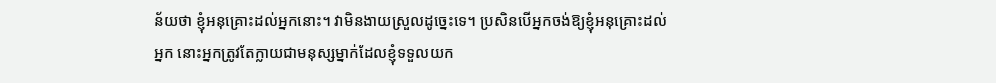ន័យថា ខ្ញុំអនុគ្រោះដល់អ្នកនោះ។ វាមិនងាយស្រួលដូច្នេះទេ។ ប្រសិនបើអ្នកចង់ឱ្យខ្ញុំអនុគ្រោះដល់អ្នក នោះអ្នកត្រូវតែក្លាយជាមនុស្សម្នាក់ដែលខ្ញុំទទួលយក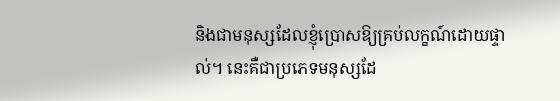និងជាមនុស្សដែលខ្ញុំប្រោសឱ្យគ្រប់លក្ខណ៍ដោយផ្ទាល់។ នេះគឺជាប្រភេទមនុស្សដែ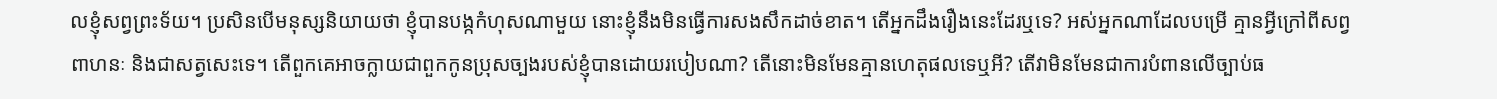លខ្ញុំសព្វព្រះទ័យ។ ប្រសិនបើមនុស្សនិយាយថា ខ្ញុំបានបង្កកំហុសណាមួយ នោះខ្ញុំនឹងមិនធ្វើការសងសឹកដាច់ខាត។ តើអ្នកដឹងរឿងនេះដែរឬទេ? អស់អ្នកណាដែលបម្រើ គ្មានអ្វីក្រៅពីសព្វពាហនៈ និងជាសត្វសេះទេ។ តើពួកគេអាចក្លាយជាពួកកូនប្រុសច្បងរបស់ខ្ញុំបានដោយរបៀបណា? តើនោះមិនមែនគ្មានហេតុផលទេឬអី? តើវាមិនមែនជាការបំពានលើច្បាប់ធ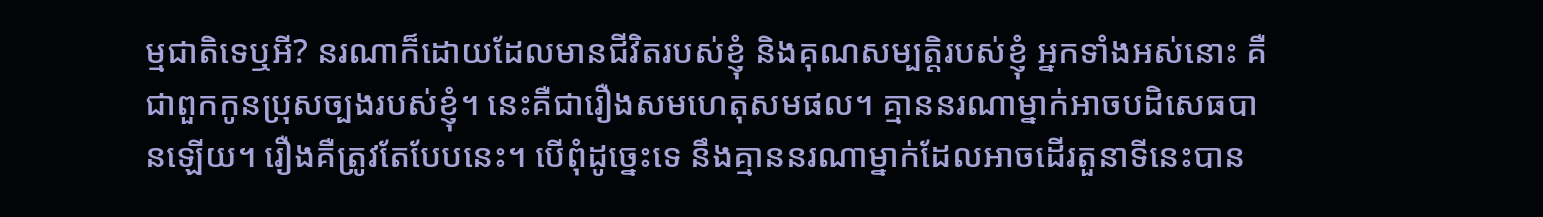ម្មជាតិទេឬអី? នរណាក៏ដោយដែលមានជីវិតរបស់ខ្ញុំ និងគុណសម្បត្តិរបស់ខ្ញុំ អ្នកទាំងអស់នោះ គឺជាពួកកូនប្រុសច្បងរបស់ខ្ញុំ។ នេះគឺជារឿងសមហេតុសមផល។ គ្មាននរណាម្នាក់អាចបដិសេធបានឡើយ។ រឿងគឺត្រូវតែបែបនេះ។ បើពុំដូច្នេះទេ នឹងគ្មាននរណាម្នាក់ដែលអាចដើរតួនាទីនេះបាន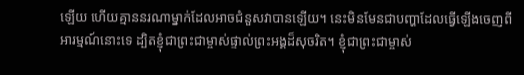ឡើយ ហើយគ្មាននរណាម្នាក់ដែលអាចជំនួសវាបានឡើយ។ នេះមិនមែនជាបញ្ហាដែលធ្វើឡើងចេញពីអារម្មណ៍នោះទេ ដ្បិតខ្ញុំជាព្រះជាម្ចាស់ផ្ទាល់ព្រះអង្គដ៏សុចរិត។ ខ្ញុំជាព្រះជាម្ចាស់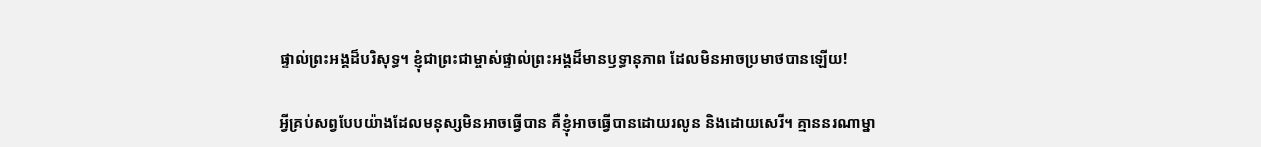ផ្ទាល់ព្រះអង្គដ៏បរិសុទ្ធ។ ខ្ញុំជាព្រះជាម្ចាស់ផ្ទាល់ព្រះអង្គដ៏មានឫទ្ធានុភាព ដែលមិនអាចប្រមាថបានឡើយ!

អ្វីគ្រប់សព្វបែបយ៉ាងដែលមនុស្សមិនអាចធ្វើបាន គឺខ្ញុំអាចធ្វើបានដោយរលូន និងដោយសេរី។ គ្មាននរណាម្នា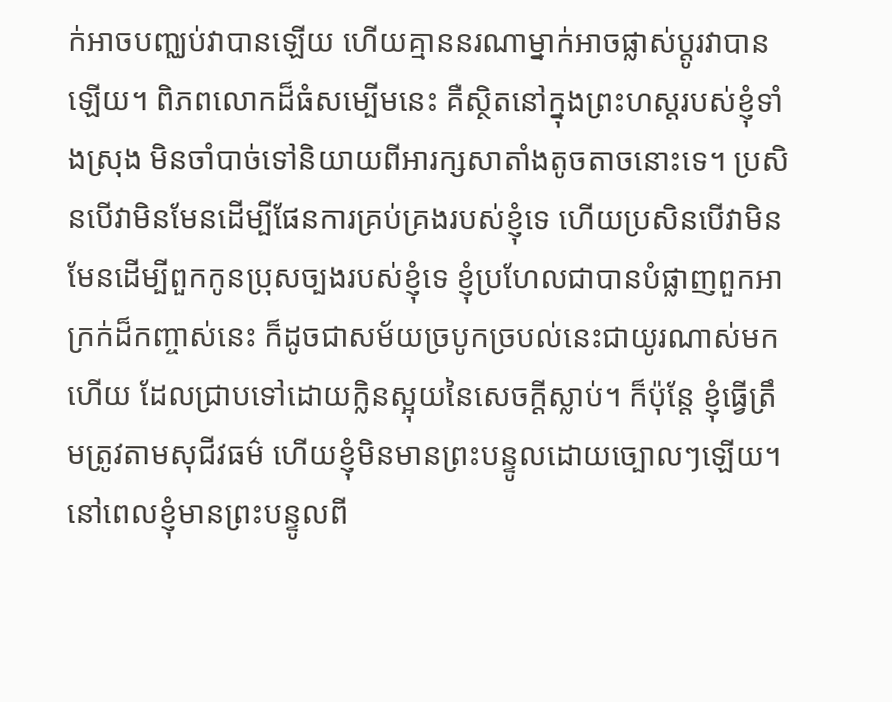ក់អាចបញ្ឈប់វាបានឡើយ ហើយគ្មាននរណាម្នាក់អាចផ្លាស់ប្ដូរវាបានឡើយ។ ពិភពលោកដ៏ធំសម្បើមនេះ គឺស្ថិតនៅក្នុងព្រះហស្ដរបស់ខ្ញុំទាំងស្រុង មិនចាំបាច់ទៅនិយាយពីអារក្សសាតាំងតូចតាចនោះទេ។ ប្រសិនបើវាមិនមែនដើម្បីផែនការគ្រប់គ្រងរបស់ខ្ញុំទេ ហើយប្រសិនបើវាមិនមែនដើម្បីពួកកូនប្រុសច្បងរបស់ខ្ញុំទេ ខ្ញុំប្រហែលជាបានបំផ្លាញពួកអាក្រក់ដ៏កញ្ចាស់នេះ ក៏ដូចជាសម័យច្របូកច្របល់នេះជាយូរណាស់មកហើយ ដែលជ្រាបទៅដោយក្លិនស្អុយនៃសេចក្ដីស្លាប់។ ក៏ប៉ុន្តែ ខ្ញុំធ្វើត្រឹមត្រូវតាមសុជីវធម៌ ហើយខ្ញុំមិនមានព្រះបន្ទូលដោយច្បោលៗឡើយ។ នៅពេលខ្ញុំមានព្រះបន្ទូលពី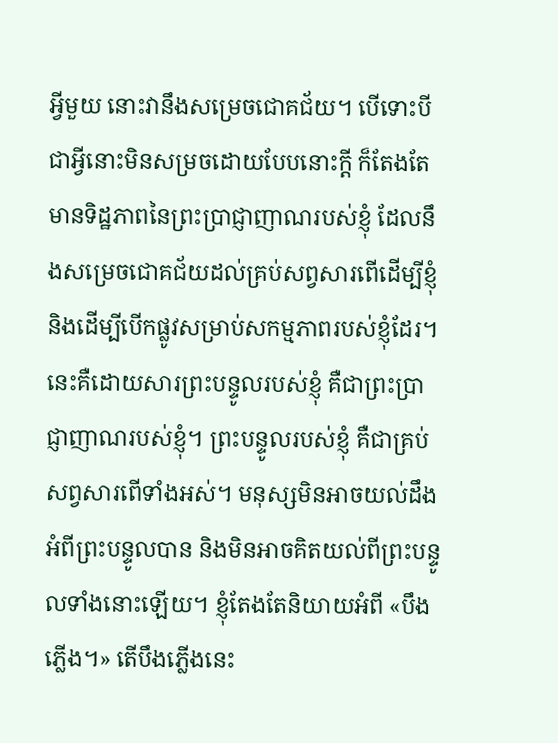អ្វីមួយ នោះវានឹងសម្រេចជោគជ័យ។ បើទោះបីជាអ្វីនោះមិនសម្រចដោយបែបនោះក្ដី ក៏តែងតែមានទិដ្ឋភាពនៃព្រះប្រាជ្ញាញាណរបស់ខ្ញុំ ដែលនឹងសម្រេចជោគជ័យដល់គ្រប់សព្វសារពើដើម្បីខ្ញុំ និងដើម្បីបើកផ្លូវសម្រាប់សកម្មភាពរបស់ខ្ញុំដែរ។ នេះគឺដោយសារព្រះបន្ទូលរបស់ខ្ញុំ គឺជាព្រះប្រាជ្ញាញាណរបស់ខ្ញុំ។ ព្រះបន្ទូលរបស់ខ្ញុំ គឺជាគ្រប់សព្វសារពើទាំងអស់។ មនុស្សមិនអាចយល់ដឹងអំពីព្រះបន្ទូលបាន និងមិនអាចគិតយល់ពីព្រះបន្ទូលទាំងនោះឡើយ។ ខ្ញុំតែងតែនិយាយអំពី «បឹងភ្លើង។» តើបឹងភ្លើងនេះ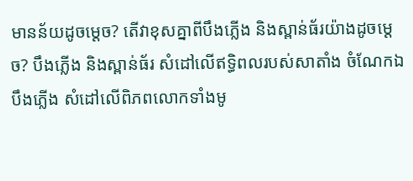មានន័យដូចម្តេច? តើវាខុសគ្នាពីបឹងភ្លើង និងស្ពាន់ធ័រយ៉ាងដូចម្ដេច? បឹងភ្លើង និងស្ពាន់ធ័រ សំដៅលើឥទ្ធិពលរបស់សាតាំង ចំណែកឯបឹងភ្លើង សំដៅលើពិភពលោកទាំងមូ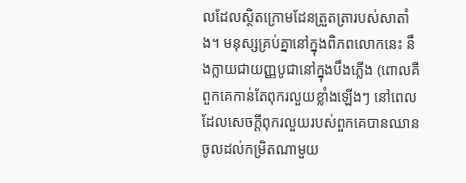លដែលស្ថិតក្រោមដែនត្រួតត្រារបស់សាតាំង។ មនុស្សគ្រប់គ្នានៅក្នុងពិភពលោកនេះ នឹងក្លាយជាយញ្ញបូជានៅក្នុងបឹងភ្លើង (ពោលគឺ ពួកគេកាន់តែពុករលួយខ្លាំងឡើងៗ នៅពេលដែលសេចក្ដីពុករលួយរបស់ពួកគេបានឈានចូលដល់កម្រិតណាមួយ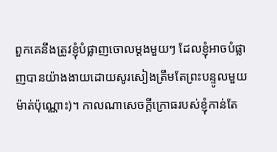ពួកគេនឹងត្រូវខ្ញុំបំផ្លាញចោលម្ដងមួយៗ ដែលខ្ញុំអាចបំផ្លាញបានយ៉ាងងាយដោយសូរសៀងត្រឹមតែព្រះបន្ទូលមួយម៉ាត់ប៉ុណ្ណោះ)។ កាលណាសេចក្ដីក្រោធរបស់ខ្ញុំកាន់តែ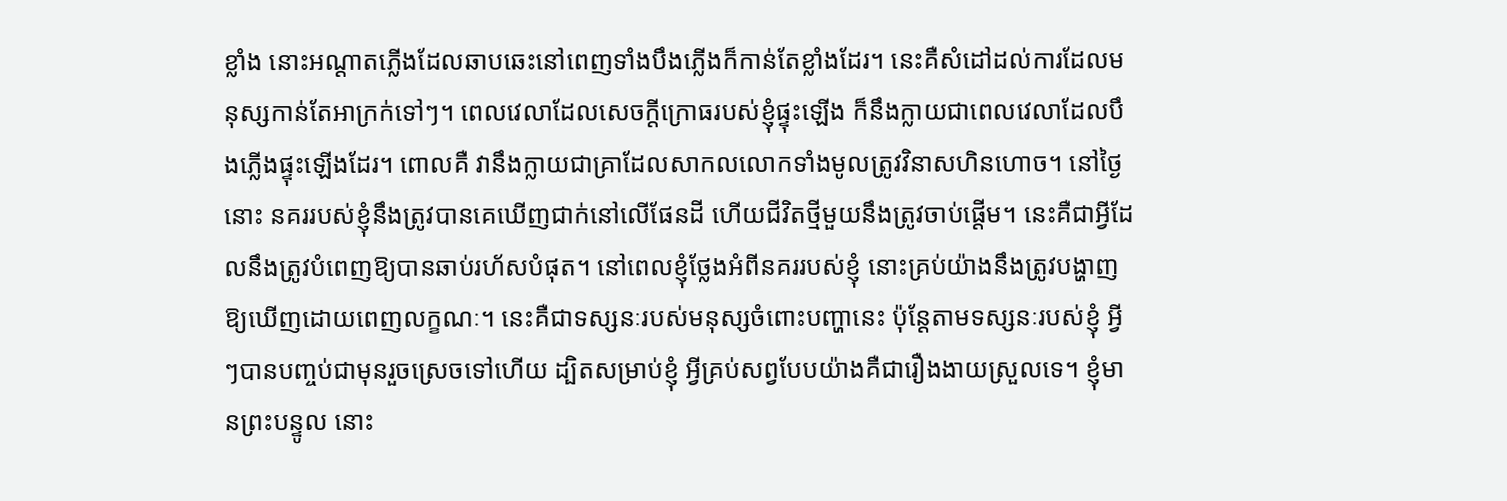ខ្លាំង នោះអណ្ដាតភ្លើងដែលឆាបឆេះនៅពេញទាំងបឹងភ្លើងក៏កាន់តែខ្លាំងដែរ។ នេះគឺសំដៅដល់ការដែលមនុស្សកាន់តែអាក្រក់ទៅៗ។ ពេលវេលាដែលសេចក្ដីក្រោធរបស់ខ្ញុំផ្ទុះឡើង ក៏នឹងក្លាយជាពេលវេលាដែលបឹងភ្លើងផ្ទុះឡើងដែរ។ ពោលគឺ វានឹងក្លាយជាគ្រាដែលសាកលលោកទាំងមូលត្រូវវិនាសហិនហោច។ នៅថ្ងៃនោះ នគររបស់ខ្ញុំនឹងត្រូវបានគេឃើញជាក់នៅលើផែនដី ហើយជីវិតថ្មីមួយនឹងត្រូវចាប់ផ្ដើម។ នេះគឺជាអ្វីដែលនឹងត្រូវបំពេញឱ្យបានឆាប់រហ័សបំផុត។ នៅពេលខ្ញុំថ្លែងអំពីនគររបស់ខ្ញុំ នោះគ្រប់យ៉ាងនឹងត្រូវបង្ហាញឱ្យឃើញដោយពេញលក្ខណៈ។ នេះគឺជាទស្សនៈរបស់មនុស្សចំពោះបញ្ហានេះ ប៉ុន្តែតាមទស្សនៈរបស់ខ្ញុំ អ្វីៗបានបញ្ចប់ជាមុនរួចស្រេចទៅហើយ ដ្បិតសម្រាប់ខ្ញុំ អ្វីគ្រប់សព្វបែបយ៉ាងគឺជារឿងងាយស្រួលទេ។ ខ្ញុំមានព្រះបន្ទូល នោះ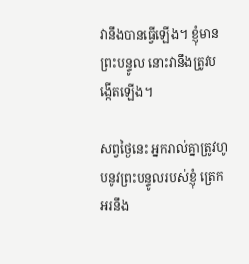វានឹងបានធ្វើឡើង។ ខ្ញុំមានព្រះបន្ទូល នោះវានឹងត្រូវបង្កើតឡើង។

សព្វថ្ងៃនេះ អ្នករាល់គ្នាត្រូវហូបនូវព្រះបន្ទូលរបស់ខ្ញុំ ត្រេកអរនឹង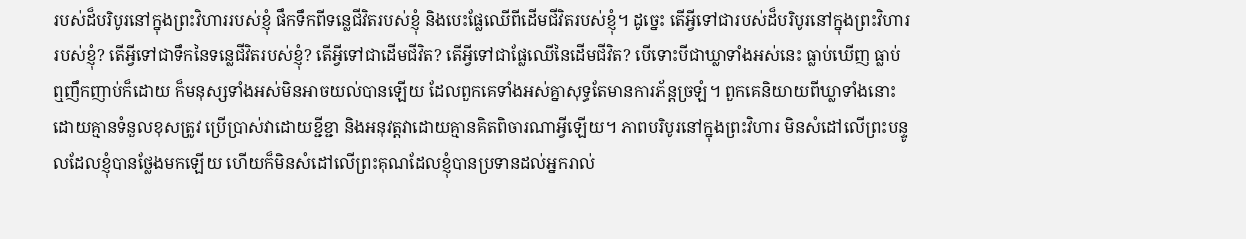របស់ដ៏បរិបូរនៅក្នុងព្រះវិហាររបស់ខ្ញុំ ផឹកទឹកពីទន្លេជីវិតរបស់ខ្ញុំ និងបេះផ្លែឈើពីដើមជីវិតរបស់ខ្ញុំ។ ដូច្នេះ តើអ្វីទៅជារបស់ដ៏បរិបូរនៅក្នុងព្រះវិហាររបស់ខ្ញុំ? តើអ្វីទៅជាទឹកនៃទន្លេជីវិតរបស់ខ្ញុំ? តើអ្វីទៅជាដើមជីវិត? តើអ្វីទៅជាផ្លែឈើនៃដើមជីវិត? បើទោះបីជាឃ្លាទាំងអស់នេះ ធ្លាប់ឃើញ ធ្លាប់ឮញឹកញាប់ក៏ដោយ ក៏មនុស្សទាំងអស់មិនអាចយល់បានឡើយ ដែលពួកគេទាំងអស់គ្នាសុទ្ធតែមានការភ័ន្តច្រឡំ។ ពួកគេនិយាយពីឃ្លាទាំងនោះដោយគ្មានទំនួលខុសត្រូវ ប្រើប្រាស់វាដោយខ្ជីខ្ជា និងអនុវត្តវាដោយគ្មានគិតពិចារណាអ្វីឡើយ។ ភាពបរិបូរនៅក្នុងព្រះវិហារ មិនសំដៅលើព្រះបន្ទូលដែលខ្ញុំបានថ្លែងមកឡើយ ហើយក៏មិនសំដៅលើព្រះគុណដែលខ្ញុំបានប្រទានដល់អ្នករាល់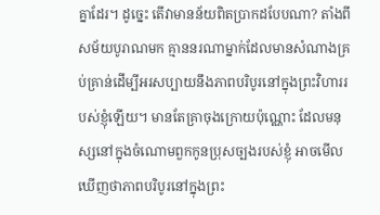គ្នាដែរ។ ដូច្នេះ តើវាមានន័យពិតប្រាកដបែបណា? តាំងពីសម័យបូរាណមក គ្មាននរណាម្នាក់ដែលមានសំណាងគ្រប់គ្រាន់ដើម្បីអរសប្បាយនឹងភាពបរិបូរនៅក្នុងព្រះវិហាររបស់ខ្ញុំឡើយ។ មានតែគ្រាចុងក្រោយប៉ុណ្ណោះ ដែលមនុស្សនៅក្នុងចំណោមពួកកូនប្រុសច្បងរបស់ខ្ញុំ អាចមើលឃើញថាភាពបរិបូរនៅក្នុងព្រះ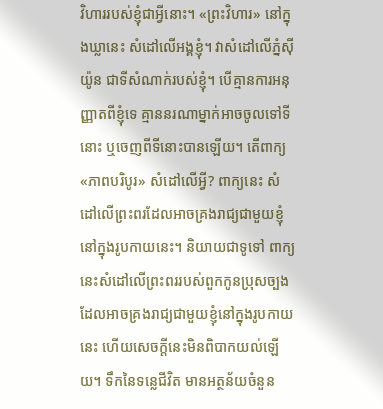វិហាររបស់ខ្ញុំជាអ្វីនោះ។ «ព្រះវិហារ» នៅក្នុងឃ្លានេះ សំដៅលើអង្គខ្ញុំ។ វាសំដៅលើភ្នំស៊ីយ៉ូន ជាទីសំណាក់របស់ខ្ញុំ។ បើគ្មានការអនុញ្ញាតពីខ្ញុំទេ គ្មាននរណាម្នាក់អាចចូលទៅទីនោះ ឬចេញពីទីនោះបានឡើយ។ តើពាក្យ «ភាពបរិបូរ» សំដៅលើអ្វី? ពាក្យនេះ សំដៅលើព្រះពរដែលអាចគ្រងរាជ្យជាមួយខ្ញុំនៅក្នុងរូបកាយនេះ។ និយាយជាទូទៅ ពាក្យនេះសំដៅលើព្រះពររបស់ពួកកូនប្រុសច្បងដែលអាចគ្រងរាជ្យជាមួយខ្ញុំនៅក្នុងរូបកាយនេះ ហើយសេចក្ដីនេះមិនពិបាកយល់ឡើយ។ ទឹកនៃទន្លេជីវិត មានអត្ថន័យចំនួន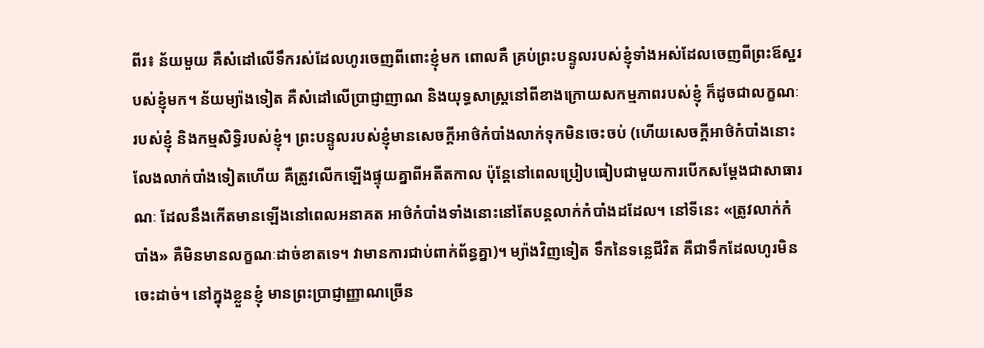ពីរ៖ ន័យមួយ គឺសំដៅលើទឹករស់ដែលហូរចេញពីពោះខ្ញុំមក ពោលគឺ គ្រប់ព្រះបន្ទូលរបស់ខ្ញុំទាំងអស់ដែលចេញពីព្រះឪស្ឋរបស់ខ្ញុំមក។ ន័យម្យ៉ាងទៀត គឺសំដៅលើប្រាជ្ញាញាណ និងយុទ្ធសាស្រ្តនៅពីខាងក្រោយសកម្មភាពរបស់ខ្ញុំ ក៏ដូចជាលក្ខណៈរបស់ខ្ញុំ និងកម្មសិទ្ធិរបស់ខ្ញុំ។ ព្រះបន្ទូលរបស់ខ្ញុំមានសេចក្ដីអាថ៌កំបាំងលាក់ទុកមិនចេះចប់ (ហើយសេចក្ដីអាថ៌កំបាំងនោះ លែងលាក់បាំងទៀតហើយ គឺត្រូវលើកឡើងផ្ទុយគ្នាពីអតីតកាល ប៉ុន្តែនៅពេលប្រៀបធៀបជាមួយការបើកសម្ដែងជាសាធារណៈ ដែលនឹងកើតមានឡើងនៅពេលអនាគត អាថ៌កំបាំងទាំងនោះនៅតែបន្តលាក់កំបាំងដដែល។ នៅទីនេះ «ត្រូវលាក់កំបាំង» គឺមិនមានលក្ខណៈដាច់ខាតទេ។ វាមានការជាប់ពាក់ព័ន្ធគ្នា)។ ម្យ៉ាងវិញទៀត ទឹកនៃទន្លេជីវិត គឺជាទឹកដែលហូរមិនចេះដាច់។ នៅក្នុងខ្លួនខ្ញុំ មានព្រះប្រាជ្ញាញ្ញាណច្រើន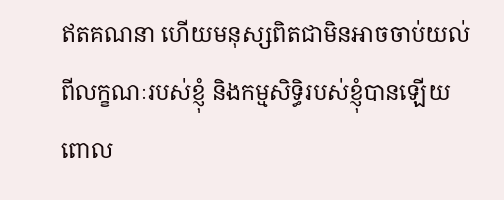ឥតគណនា ហើយមនុស្សពិតជាមិនអាចចាប់យល់ពីលក្ខណៈរបស់ខ្ញុំ និងកម្មសិទ្ធិរបស់ខ្ញុំបានឡើយ ពោល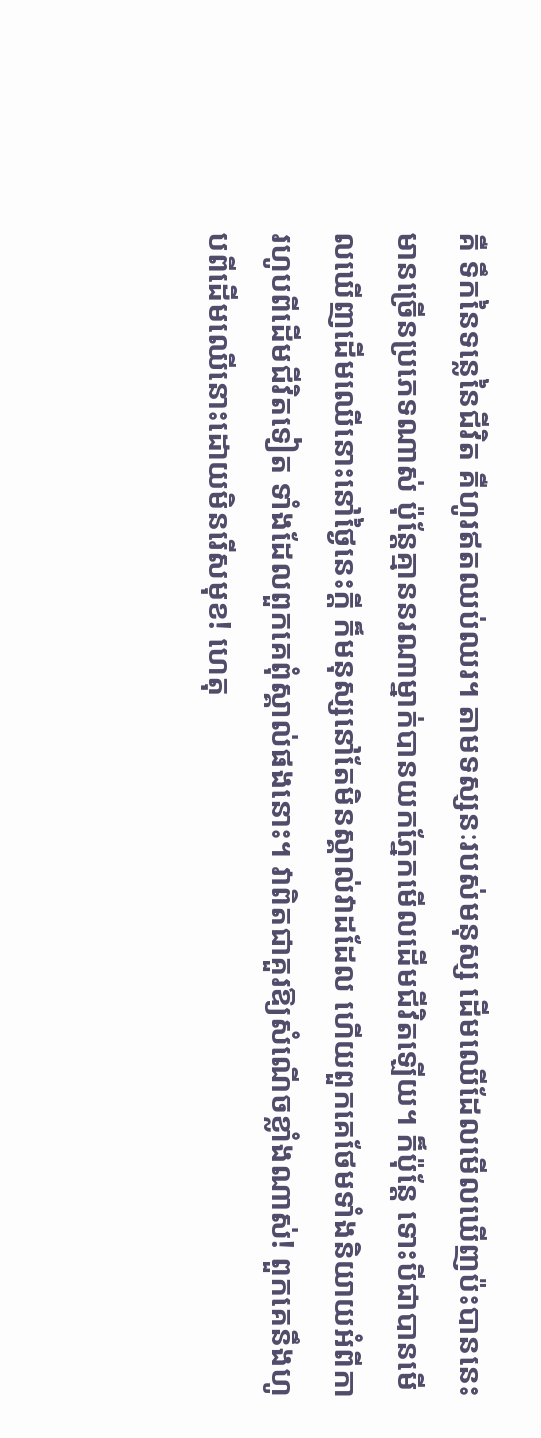គឺ ទឹកនៃទន្លេនៃជីវិត គឺហូរឥតឈប់ឈរ។ តាមទស្សនៈរបស់មនុស្ស ដើមឈើដែលមើលឃើញប៉ះបាននេះមានច្រើនប្រភេទណាស់ ប៉ុន្តែគ្មាននរណាម្នាក់បានយកភ្នែកមើលដើមជីវិតឡើយ។ ក៏ប៉ុន្តែ ទោះបីជាបានមើលឃើញដើមឈើនោះនៅថ្ងៃនេះក្ដី ក៏មនុស្សនៅតែមិនស្គាល់វាដដែល ហើយពួកគេថែមទាំងនិយាយអំពីការហូបពីដើមជីវិតទៀត ទាំងដែលពួកគេពុំស្គាល់ផងនោះ។ វាពិតជាគួរឱ្យសំណើចខ្លាំងណាស់! ពួកគេនឹងហូបពីដើមឈើនោះដោយមិនរើសមុខ! ហេតុ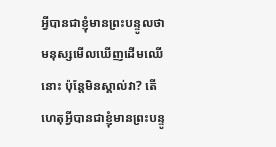អ្វីបានជាខ្ញុំមានព្រះបន្ទូលថា មនុស្សមើលឃើញដើមឈើនោះ ប៉ុន្តែមិនស្គាល់វា? តើហេតុអ្វីបានជាខ្ញុំមានព្រះបន្ទូ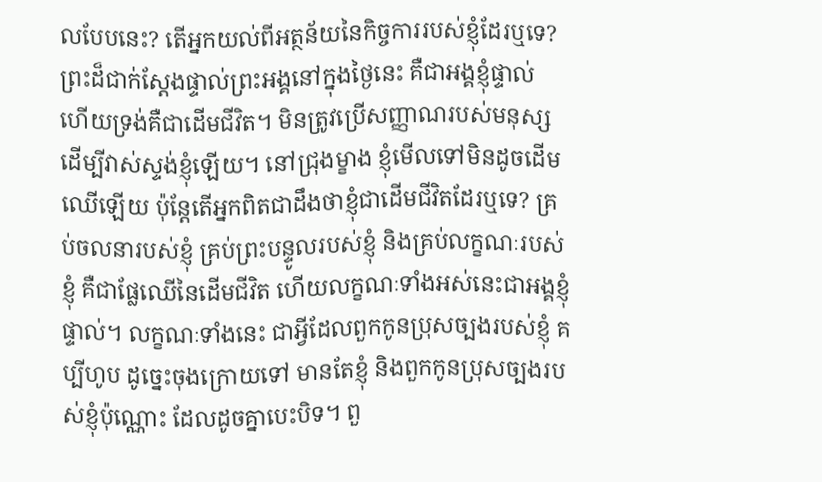លបែបនេះ? តើអ្នកយល់ពីអត្ថន័យនៃកិច្ចការរបស់ខ្ញុំដែរឬទេ? ព្រះដ៏ជាក់ស្ដែងផ្ទាល់ព្រះអង្គនៅក្នុងថ្ងៃនេះ គឺជាអង្គខ្ញុំផ្ទាល់ ហើយទ្រង់គឺជាដើមជីវិត។ មិនត្រូវប្រើសញ្ញាណរបស់មនុស្សដើម្បីវាស់ស្ទង់ខ្ញុំឡើយ។ នៅជ្រុងម្ខាង ខ្ញុំមើលទៅមិនដូចដើមឈើឡើយ ប៉ុន្តែតើអ្នកពិតជាដឹងថាខ្ញុំជាដើមជីវិតដែរឬទេ? គ្រប់ចលនារបស់ខ្ញុំ គ្រប់ព្រះបន្ទូលរបស់ខ្ញុំ និងគ្រប់លក្ខណៈរបស់ខ្ញុំ គឺជាផ្លែឈើនៃដើមជីវិត ហើយលក្ខណៈទាំងអស់នេះជាអង្គខ្ញុំផ្ទាល់។ លក្ខណៈទាំងនេះ ជាអ្វីដែលពួកកូនប្រុសច្បងរបស់ខ្ញុំ គប្បីហូប ដូច្នេះចុងក្រោយទៅ មានតែខ្ញុំ និងពួកកូនប្រុសច្បងរបស់ខ្ញុំប៉ុណ្ណោះ ដែលដូចគ្នាបេះបិទ។ ពួ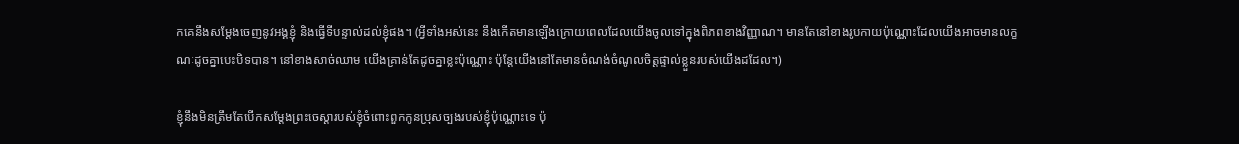កគេនឹងសម្ដែងចេញនូវអង្គខ្ញុំ និងធ្វើទីបន្ទាល់ដល់ខ្ញុំផង។ (អ្វីទាំងអស់នេះ នឹងកើតមានឡើងក្រោយពេលដែលយើងចូលទៅក្នុងពិភពខាងវិញ្ញាណ។ មានតែនៅខាងរូបកាយប៉ុណ្ណោះដែលយើងអាចមានលក្ខណៈដូចគ្នាបេះបិទបាន។ នៅខាងសាច់ឈាម យើងគ្រាន់តែដូចគ្នាខ្លះប៉ុណ្ណោះ ប៉ុន្តែយើងនៅតែមានចំណង់ចំណូលចិត្តផ្ទាល់ខ្លួនរបស់យើងដដែល។)

ខ្ញុំនឹងមិនត្រឹមតែបើកសម្ដែងព្រះចេស្ដារបស់ខ្ញុំចំពោះពួកកូនប្រុសច្បងរបស់ខ្ញុំប៉ុណ្ណោះទេ ប៉ុ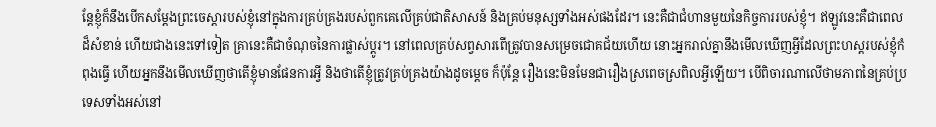ន្តែខ្ញុំក៏នឹងបើកសម្ដែងព្រះចេស្ដារបស់ខ្ញុំនៅក្នុងការគ្រប់គ្រងរបស់ពួកគេលើគ្រប់ជាតិសាសន៍ និងគ្រប់មនុស្សទាំងអស់ផងដែរ។ នេះគឺជាជំហានមួយនៃកិច្ចការរបស់ខ្ញុំ។ ឥឡូវនេះគឺជាពេលដ៏សំខាន់ ហើយជាងនេះទៅទៀត គ្រានេះគឺជាចំណុចនៃការផ្លាស់ប្ដូរ។ នៅពេលគ្រប់សព្វសារពើត្រូវបានសម្រេចជោគជ័យហើយ នោះអ្នករាល់គ្នានឹងមើលឃើញអ្វីដែលព្រះហស្ដរបស់ខ្ញុំកំពុងធ្វើ ហើយអ្នកនឹងមើលឃើញថាតើខ្ញុំមានផែនការអ្វី និងថាតើខ្ញុំត្រូវគ្រប់គ្រងយ៉ាងដូចម្ដេច ក៏ប៉ុន្តែ រឿងនេះមិនមែនជារឿងស្រពេចស្រពិលអ្វីឡើយ។ បើពិចារណាលើថាមភាពនៃគ្រប់ប្រទេសទាំងអស់នៅ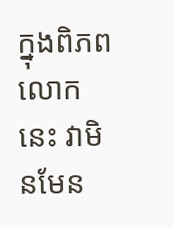ក្នុងពិភពលោកនេះ វាមិនមែន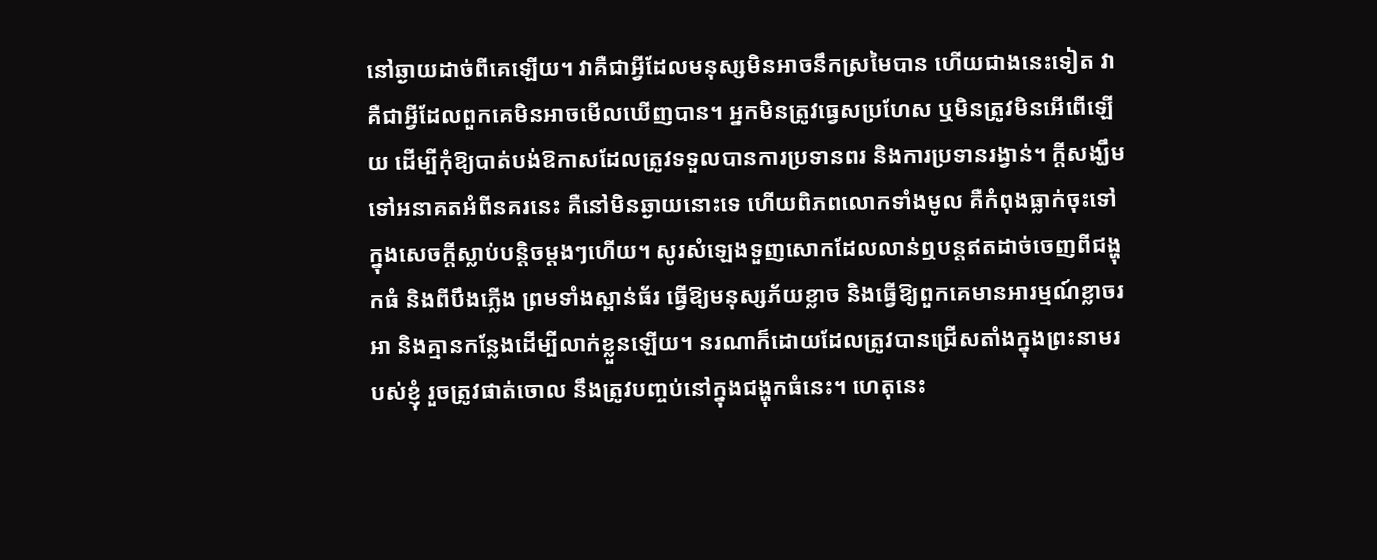នៅឆ្ងាយដាច់ពីគេឡើយ។ វាគឺជាអ្វីដែលមនុស្សមិនអាចនឹកស្រមៃបាន ហើយជាងនេះទៀត វាគឺជាអ្វីដែលពួកគេមិនអាចមើលឃើញបាន។ អ្នកមិនត្រូវធ្វេសប្រហែស ឬមិនត្រូវមិនអើពើឡើយ ដើម្បីកុំឱ្យបាត់បង់ឱកាសដែលត្រូវទទួលបានការប្រទានពរ និងការប្រទានរង្វាន់។ ក្ដីសង្ឃឹមទៅអនាគតអំពីនគរនេះ គឺនៅមិនឆ្ងាយនោះទេ ហើយពិភពលោកទាំងមូល គឺកំពុងធ្លាក់ចុះទៅក្នុងសេចក្ដីស្លាប់បន្ដិចម្ដងៗហើយ។ សូរសំឡេងទួញសោកដែលលាន់ឮបន្តឥតដាច់ចេញពីជង្ហុកធំ និងពីបឹងភ្លើង ព្រមទាំងស្ពាន់ធ័រ ធ្វើឱ្យមនុស្សភ័យខ្លាច និងធ្វើឱ្យពួកគេមានអារម្មណ៍ខ្លាចរអា និងគ្មានកន្លែងដើម្បីលាក់ខ្លួនឡើយ។ នរណាក៏ដោយដែលត្រូវបានជ្រើសតាំងក្នុងព្រះនាមរបស់ខ្ញុំ រួចត្រូវផាត់ចោល នឹងត្រូវបញ្ចប់នៅក្នុងជង្ហុកធំនេះ។ ហេតុនេះ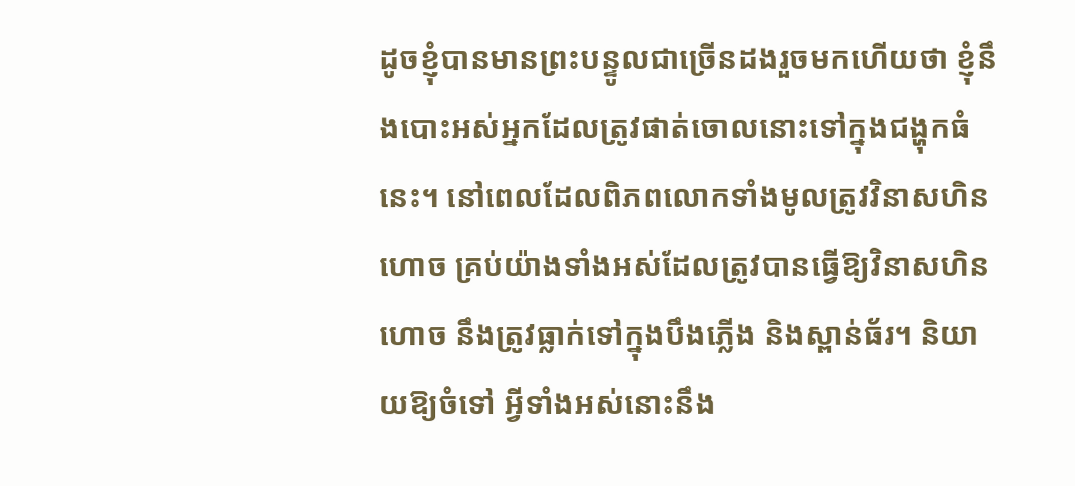ដូចខ្ញុំបានមានព្រះបន្ទូលជាច្រើនដងរួចមកហើយថា ខ្ញុំនឹងបោះអស់អ្នកដែលត្រូវផាត់ចោលនោះទៅក្នុងជង្ហុកធំនេះ។ នៅពេលដែលពិភពលោកទាំងមូលត្រូវវិនាសហិនហោច គ្រប់យ៉ាងទាំងអស់ដែលត្រូវបានធ្វើឱ្យវិនាសហិនហោច នឹងត្រូវធ្លាក់ទៅក្នុងបឹងភ្លើង និងស្ពាន់ធ័រ។ និយាយឱ្យចំទៅ អ្វីទាំងអស់នោះនឹង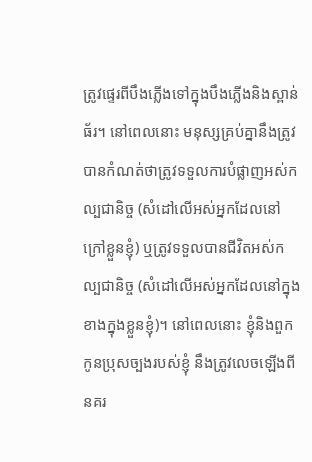ត្រូវផ្ទេរពីបឹងភ្លើងទៅក្នុងបឹងភ្លើងនិងស្ពាន់ធ័រ។ នៅពេលនោះ មនុស្សគ្រប់គ្នានឹងត្រូវបានកំណត់ថាត្រូវទទួលការបំផ្លាញអស់កល្បជានិច្ច (សំដៅលើអស់អ្នកដែលនៅក្រៅខ្លួនខ្ញុំ) ឬត្រូវទទួលបានជីវិតអស់កល្បជានិច្ច (សំដៅលើអស់អ្នកដែលនៅក្នុងខាងក្នុងខ្លួនខ្ញុំ)។ នៅពេលនោះ ខ្ញុំនិងពួកកូនប្រុសច្បងរបស់ខ្ញុំ នឹងត្រូវលេចឡើងពីនគរ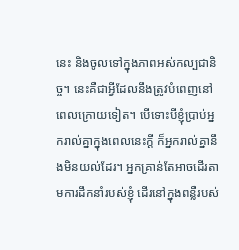នេះ និងចូលទៅក្នុងភាពអស់កល្បជានិច្ច។ នេះគឺជាអ្វីដែលនឹងត្រូវបំពេញនៅពេលក្រោយទៀត។ បើទោះបីខ្ញុំប្រាប់អ្នករាល់គ្នាក្នុងពេលនេះក្ដី ក៏អ្នករាល់គ្នានឹងមិនយល់ដែរ។ អ្នកគ្រាន់តែអាចដើរតាមការដឹកនាំរបស់ខ្ញុំ ដើរនៅក្នុងពន្លឺរបស់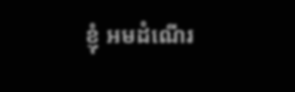ខ្ញុំ អមដំណើរ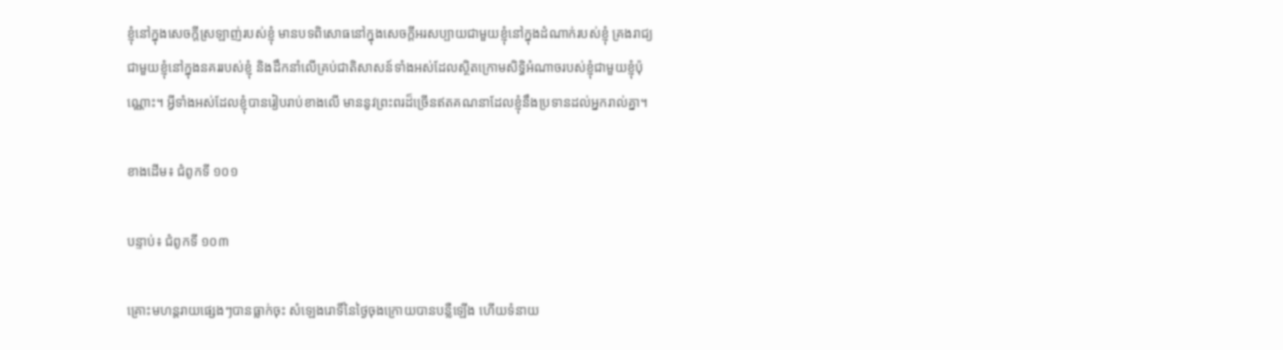ខ្ញុំនៅក្នុងសេចក្ដីស្រឡាញ់របស់ខ្ញុំ មានបទពិសោធនៅក្នុងសេចក្ដីអរសប្បាយជាមួយខ្ញុំនៅក្នុងដំណាក់របស់ខ្ញុំ គ្រងរាជ្យជាមួយខ្ញុំនៅក្នុងនគររបស់ខ្ញុំ និងដឹកនាំលើគ្រប់ជាតិសាសន៍ទាំងអស់ដែលស្ថិតក្រោមសិទ្ធិអំណាចរបស់ខ្ញុំជាមួយខ្ញុំប៉ុណ្ណោះ។ អ្វីទាំងអស់ដែលខ្ញុំបានរៀបរាប់ខាងលើ មាននូវព្រះពរដ៏ច្រើនឥតគណនាដែលខ្ញុំនឹងប្រទានដល់អ្នករាល់គ្នា។

ខាងដើម៖ ជំពូកទី ១០១

បន្ទាប់៖ ជំពូកទី ១០៣

គ្រោះមហន្តរាយផ្សេងៗបានធ្លាក់ចុះ សំឡេងរោទិ៍នៃថ្ងៃចុងក្រោយបានបន្លឺឡើង ហើយទំនាយ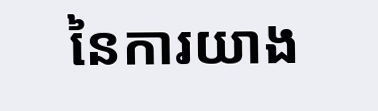នៃការយាង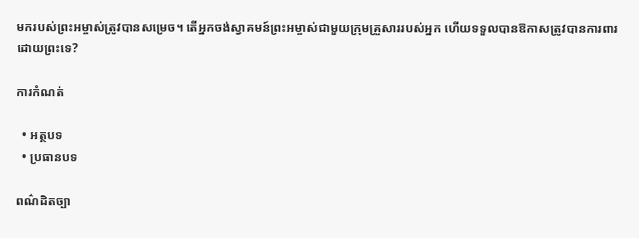មករបស់ព្រះអម្ចាស់ត្រូវបានសម្រេច។ តើអ្នកចង់ស្វាគមន៍ព្រះអម្ចាស់ជាមួយក្រុមគ្រួសាររបស់អ្នក ហើយទទួលបានឱកាសត្រូវបានការពារដោយព្រះទេ?

ការកំណត់

  • អត្ថបទ
  • ប្រធានបទ

ពណ៌ដិតច្បា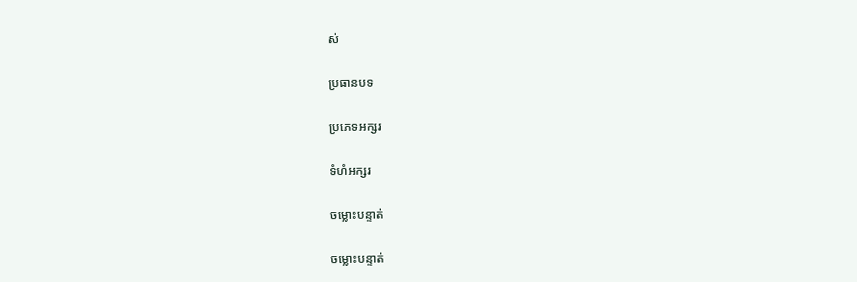ស់

ប្រធានបទ

ប្រភេទអក្សរ

ទំហំអក្សរ

ចម្លោះបន្ទាត់

ចម្លោះបន្ទាត់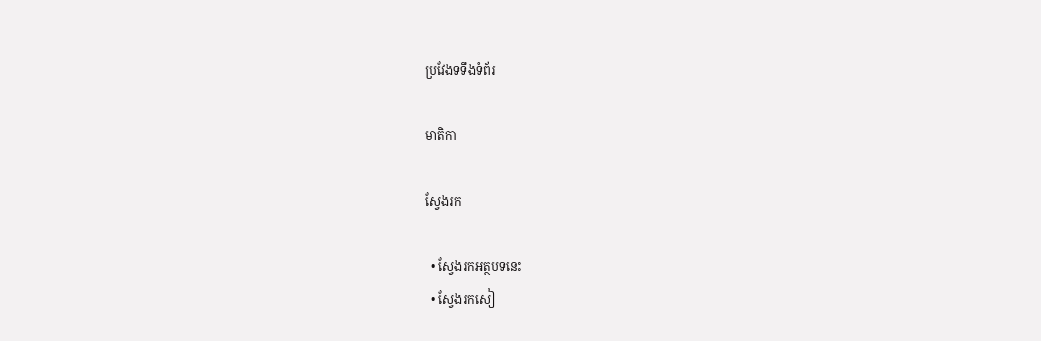ប្រវែងទទឹងទំព័រ

មាតិកា

ស្វែងរក

  • ស្វែងរកអត្ថបទនេះ
  • ស្វែងរកសៀ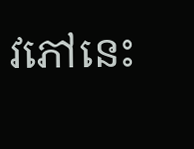វភៅនេះ